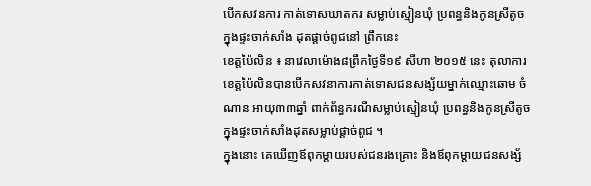បើកសវនការ កាត់ទោសឃាតករ សម្លាប់ស្មៀនឃុំ ប្រពន្ធនិងកូនស្រីតូច ក្នុងផ្ទះចាក់សាំង ដុតផ្តាច់ពូជនៅ ព្រឹកនេះ
ខេត្តប៉ៃលិន ៖ នាវេលាម៉ោង៨ព្រឹកថ្ងៃទី១៩ សីហា ២០១៥ នេះ តុលាការខេត្តប៉ៃលិនបានបើកសវនាការកាត់ទោសជនសង្ស័យម្នាក់ឈ្មោះឆោម ចំណាន អាយុ៣៣ឆ្នាំ ពាក់ព័ន្ធករណីសម្លាប់ស្មៀនឃុំ ប្រពន្ធនិងកូនស្រីតូចក្នុងផ្ទះចាក់សាំងដុតសម្លាប់ផ្តាច់ពូជ ។
ក្នុងនោះ គេឃើញឪពុកម្តាយរបស់ជនរងគ្រោះ និងឪពុកម្តាយជនសង្ស័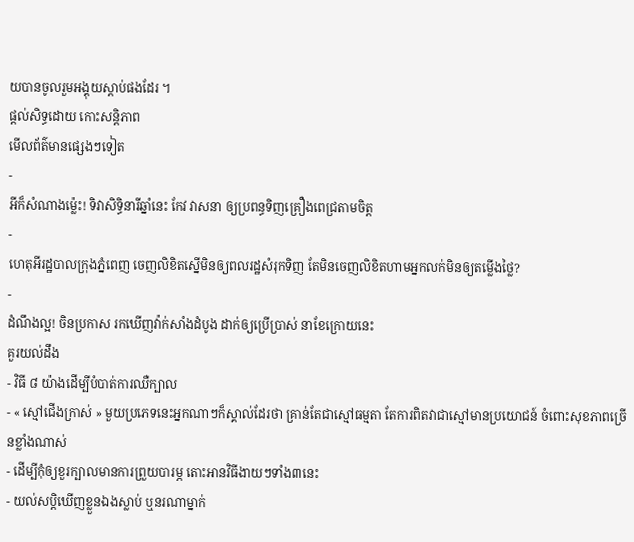យបានចូលរួមអង្គុយស្តាប់ផងដែរ ។
ផ្តល់សិទ្ធដោយ កោះសន្តិភាព
មើលព័ត៌មានផ្សេងៗទៀត
-
អីក៏សំណាងម្ល៉េះ! ទិវាសិទ្ធិនារីឆ្នាំនេះ កែវ វាសនា ឲ្យប្រពន្ធទិញគ្រឿងពេជ្រតាមចិត្ត
-
ហេតុអីរដ្ឋបាលក្រុងភ្នំពេញ ចេញលិខិតស្នើមិនឲ្យពលរដ្ឋសំរុកទិញ តែមិនចេញលិខិតហាមអ្នកលក់មិនឲ្យតម្លើងថ្លៃ?
-
ដំណឹងល្អ! ចិនប្រកាស រកឃើញវ៉ាក់សាំងដំបូង ដាក់ឲ្យប្រើប្រាស់ នាខែក្រោយនេះ
គួរយល់ដឹង
- វិធី ៨ យ៉ាងដើម្បីបំបាត់ការឈឺក្បាល
- « ស្មៅជើងក្រាស់ » មួយប្រភេទនេះអ្នកណាៗក៏ស្គាល់ដែរថា គ្រាន់តែជាស្មៅធម្មតា តែការពិតវាជាស្មៅមានប្រយោជន៍ ចំពោះសុខភាពច្រើនខ្លាំងណាស់
- ដើម្បីកុំឲ្យខួរក្បាលមានការព្រួយបារម្ភ តោះអានវិធីងាយៗទាំង៣នេះ
- យល់សប្តិឃើញខ្លួនឯងស្លាប់ ឬនរណាម្នាក់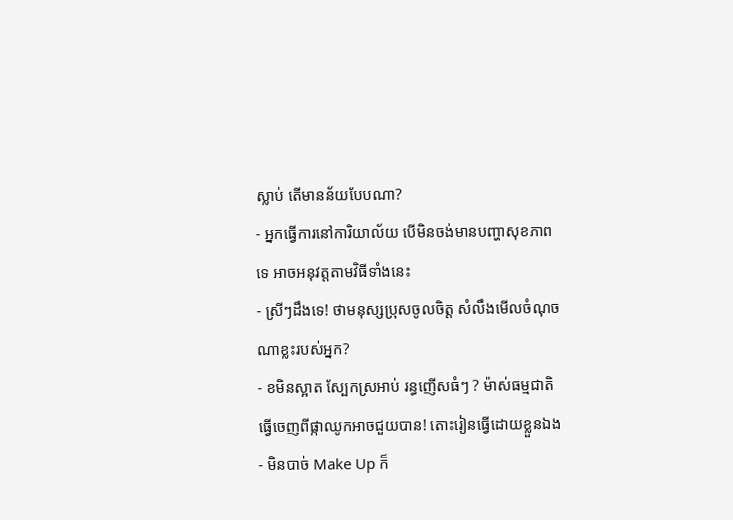ស្លាប់ តើមានន័យបែបណា?
- អ្នកធ្វើការនៅការិយាល័យ បើមិនចង់មានបញ្ហាសុខភាពទេ អាចអនុវត្តតាមវិធីទាំងនេះ
- ស្រីៗដឹងទេ! ថាមនុស្សប្រុសចូលចិត្ត សំលឹងមើលចំណុចណាខ្លះរបស់អ្នក?
- ខមិនស្អាត ស្បែកស្រអាប់ រន្ធញើសធំៗ ? ម៉ាស់ធម្មជាតិធ្វើចេញពីផ្កាឈូកអាចជួយបាន! តោះរៀនធ្វើដោយខ្លួនឯង
- មិនបាច់ Make Up ក៏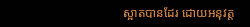ស្អាតបានដែរ ដោយអនុវត្ត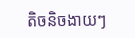តិចនិចងាយៗ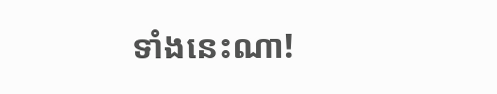ទាំងនេះណា!